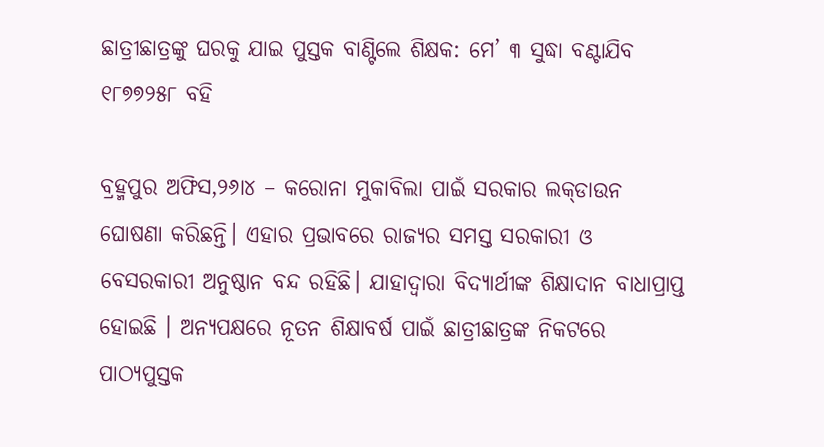ଛାତ୍ରୀଛାତ୍ରଙ୍କୁ ଘରକୁ ଯାଇ ପୁସ୍ତକ ବାଣ୍ଟିଲେ ଶିକ୍ଷକ: ମେ’ ୩ ସୁଦ୍ଧା ବଣ୍ଟାଯିବ ୧୮୭୭୨୫୮ ବହି

ବ୍ରହ୍ମପୁର ଅଫିସ,୨୬ା୪ – କରୋନା ମୁକାବିଲା ପାଇଁ ସରକାର ଲକ୍‌ଡାଉନ ଘୋଷଣା କରିଛନ୍ତି। ଏହାର ପ୍ରଭାବରେ ରାଜ୍ୟର ସମସ୍ତ ସରକାରୀ ଓ ବେସରକାରୀ ଅନୁଷ୍ଠାନ ବନ୍ଦ ରହିଛି। ଯାହାଦ୍ୱାରା ବିଦ୍ୟାର୍ଥୀଙ୍କ ଶିକ୍ଷାଦାନ ବାଧାପ୍ରାପ୍ତ ହୋଇଛି । ଅନ୍ୟପକ୍ଷରେ ନୂତନ ଶିକ୍ଷାବର୍ଷ ପାଇଁ ଛାତ୍ରୀଛାତ୍ରଙ୍କ ନିକଟରେ ପାଠ୍ୟପୁସ୍ତକ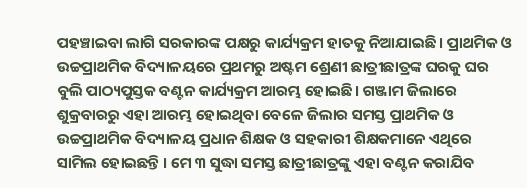ପହଞ୍ଚାଇବା ଲାଗି ସରକାରଙ୍କ ପକ୍ଷରୁ କାର୍ଯ୍ୟକ୍ରମ ହାତକୁ ନିଆଯାଇଛି । ପ୍ରାଥମିକ ଓ ଉଚ୍ଚପ୍ରାଥମିକ ବିଦ୍ୟାଳୟରେ ପ୍ରଥମରୁ ଅଷ୍ଟମ ଶ୍ରେଣୀ ଛାତ୍ରୀଛାତ୍ରଙ୍କ ଘରକୁ ଘର ବୁଲି ପାଠ୍ୟପୁସ୍ତକ ବଣ୍ଟନ କାର୍ଯ୍ୟକ୍ରମ ଆରମ୍ଭ ହୋଇଛି। ଗଞ୍ଜାମ ଜିଲାରେ ଶୁକ୍ରବାରରୁ ଏହା ଆରମ୍ଭ ହୋଇଥିବା ବେଳେ ଜିଲାର ସମସ୍ତ ପ୍ରାଥମିକ ଓ ଉଚ୍ଚପ୍ରାଥମିକ ବିଦ୍ୟାଳୟ ପ୍ରଧାନ ଶିକ୍ଷକ ଓ ସହକାରୀ ଶିକ୍ଷକମାନେ ଏଥିରେ ସାମିଲ ହୋଇଛନ୍ତି । ମେ ୩ ସୁଦ୍ଧା ସମସ୍ତ ଛାତ୍ରୀଛାତ୍ରଙ୍କୁ ଏହା ବଣ୍ଟନ କରାଯିବ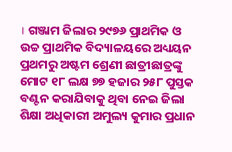। ଗଞ୍ଜାମ ଜିଲାର ୨୯୭୬ ପ୍ରାଥମିକ ଓ ଉଚ୍ଚ ପ୍ରାଥମିକ ବିଦ୍ୟାଳୟରେ ଅଧ୍ୟୟନ ପ୍ରଥମରୁ ଅଷ୍ଟମ ଶ୍ରେଣୀ ଛାତ୍ରୀଛାତ୍ରଙ୍କୁ ମୋଟ ୧୮ ଲକ୍ଷ ୭୭ ହଜାର ୨୫୮ ପୁସ୍ତକ ବଣ୍ଟନ କରାଯିବାକୁ ଥିବା ନେଇ ଜିଲା ଶିକ୍ଷା ଅଧିକାରୀ ଅମୁଲ୍ୟ କୁମାର ପ୍ରଧାନ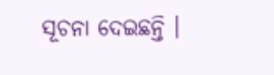ସୂଚନା ଦେଇଛନ୍ତି ।